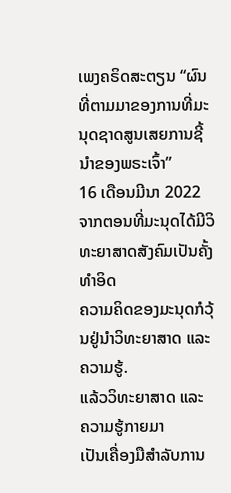ເພງຄຣິດສະຕຽນ “ຜົນທີ່ຕາມມາຂອງການທີ່ມະນຸດຊາດສູນເສຍການຊີ້ນຳຂອງພຣະເຈົ້າ”
16 ເດືອນມີນາ 2022
ຈາກຕອນທີ່ມະນຸດໄດ້ມີວິທະຍາສາດສັງຄົມເປັນຄັ້ງທໍາອິດ
ຄວາມຄິດຂອງມະນຸດກໍວຸ້ນຢູ່ນໍາວິທະຍາສາດ ແລະ ຄວາມຮູ້.
ແລ້ວວິທະຍາສາດ ແລະ ຄວາມຮູ້ກາຍມາ
ເປັນເຄື່ອງມືສຳລັບການ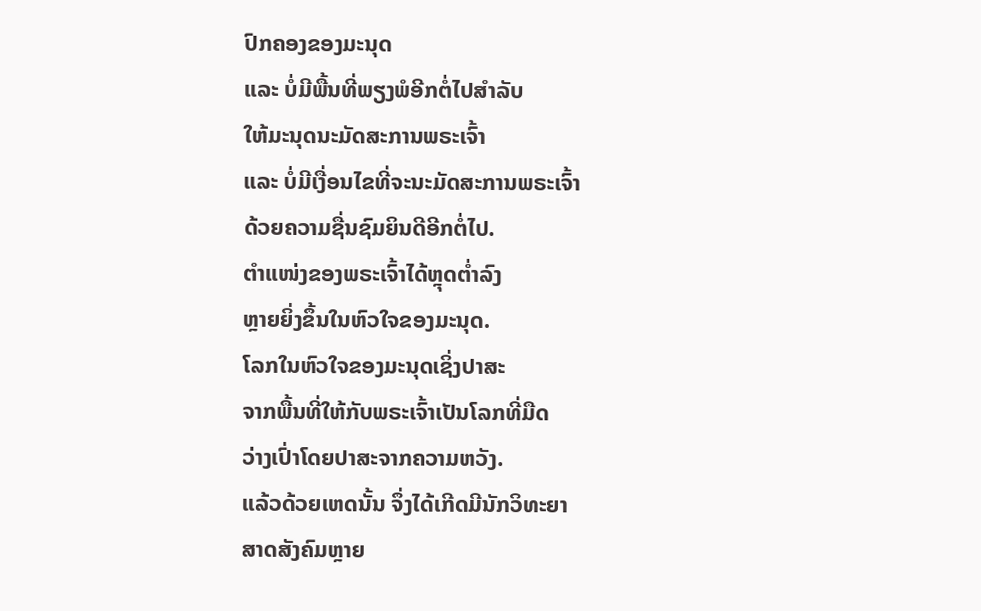ປົກຄອງຂອງມະນຸດ
ແລະ ບໍ່ມີພື້ນທີ່ພຽງພໍອີກຕໍ່ໄປສຳລັບ
ໃຫ້ມະນຸດນະມັດສະການພຣະເຈົ້າ
ແລະ ບໍ່ມີເງື່ອນໄຂທີ່ຈະນະມັດສະການພຣະເຈົ້າ
ດ້ວຍຄວາມຊື່ນຊົມຍິນດີອີກຕໍ່ໄປ.
ຕໍາແໜ່ງຂອງພຣະເຈົ້າໄດ້ຫຼຸດຕໍ່າລົງ
ຫຼາຍຍິ່ງຂຶ້ນໃນຫົວໃຈຂອງມະນຸດ.
ໂລກໃນຫົວໃຈຂອງມະນຸດເຊິ່ງປາສະ
ຈາກພື້ນທີ່ໃຫ້ກັບພຣະເຈົ້າເປັນໂລກທີ່ມືດ
ວ່າງເປົ່າໂດຍປາສະຈາກຄວາມຫວັງ.
ແລ້ວດ້ວຍເຫດນັ້ນ ຈຶ່ງໄດ້ເກີດມີນັກວິທະຍາ
ສາດສັງຄົມຫຼາຍ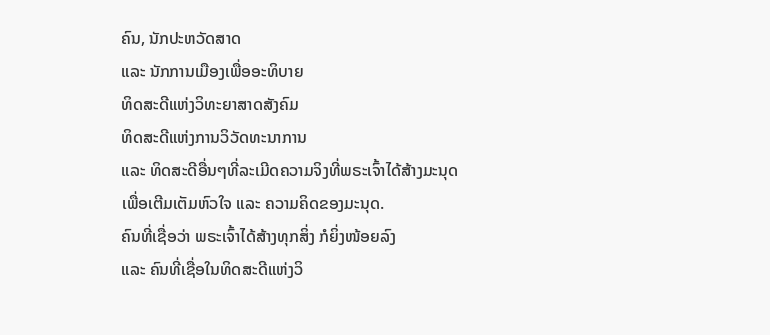ຄົນ, ນັກປະຫວັດສາດ
ແລະ ນັກການເມືອງເພື່ອອະທິບາຍ
ທິດສະດີແຫ່ງວິທະຍາສາດສັງຄົມ
ທິດສະດີແຫ່ງການວິວັດທະນາການ
ແລະ ທິດສະດີອື່ນໆທີ່ລະເມີດຄວາມຈິງທີ່ພຣະເຈົ້າໄດ້ສ້າງມະນຸດ
ເພື່ອເຕີມເຕັມຫົວໃຈ ແລະ ຄວາມຄິດຂອງມະນຸດ.
ຄົນທີ່ເຊື່ອວ່າ ພຣະເຈົ້າໄດ້ສ້າງທຸກສິ່ງ ກໍຍິ່ງໜ້ອຍລົງ
ແລະ ຄົນທີ່ເຊື່ອໃນທິດສະດີແຫ່ງວິ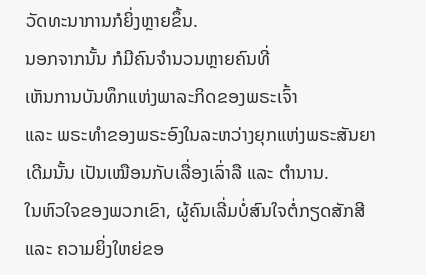ວັດທະນາການກໍຍິ່ງຫຼາຍຂຶ້ນ.
ນອກຈາກນັ້ນ ກໍມີຄົນຈຳນວນຫຼາຍຄົນທີ່
ເຫັນການບັນທຶກແຫ່ງພາລະກິດຂອງພຣະເຈົ້າ
ແລະ ພຣະທຳຂອງພຣະອົງໃນລະຫວ່າງຍຸກແຫ່ງພຣະສັນຍາ
ເດີມນັ້ນ ເປັນເໝືອນກັບເລື່ອງເລົ່າລື ແລະ ຕຳນານ.
ໃນຫົວໃຈຂອງພວກເຂົາ, ຜູ້ຄົນເລີ່ມບໍ່ສົນໃຈຕໍ່ກຽດສັກສີ
ແລະ ຄວາມຍິ່ງໃຫຍ່ຂອ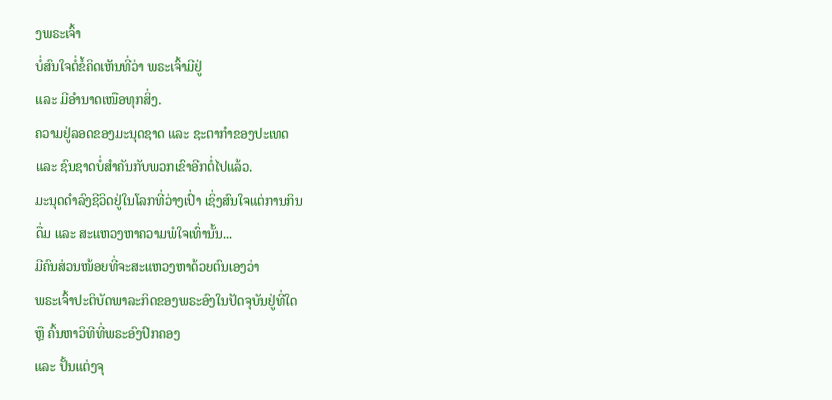ງພຣະເຈົ້າ
ບໍ່ສົນໃຈຕໍ່ຂໍ້ຄິດເຫັນທີ່ວ່າ ພຣະເຈົ້າມີຢູ່
ແລະ ມີອຳນາດເໜືອທຸກສິ່ງ.
ຄວາມຢູ່ລອດຂອງມະນຸດຊາດ ແລະ ຊະຕາກໍາຂອງປະເທດ
ແລະ ຊົນຊາດບໍ່ສຳຄັນກັບພວກເຂົາອີກຕໍ່ໄປແລ້ວ.
ມະນຸດດຳລົງຊີວິດຢູ່ໃນໂລກທີ່ວ່າງເປົ່າ ເຊິ່ງສົນໃຈແຕ່ການກິນ
ດື່ມ ແລະ ສະແຫວງຫາຄວາມພໍໃຈເທົ່ານັ້ນ...
ມີຄົນສ່ວນໜ້ອຍທີ່ຈະສະແຫວງຫາດ້ວຍຕົນເອງວ່າ
ພຣະເຈົ້າປະຕິບັດພາລະກິດຂອງພຣະອົງໃນປັດຈຸບັນຢູ່ທີ່ໃດ
ຫຼື ຄົ້ນຫາວິທີທີ່ພຣະອົງປົກຄອງ
ແລະ ປັ້ນແຕ່ງຈຸ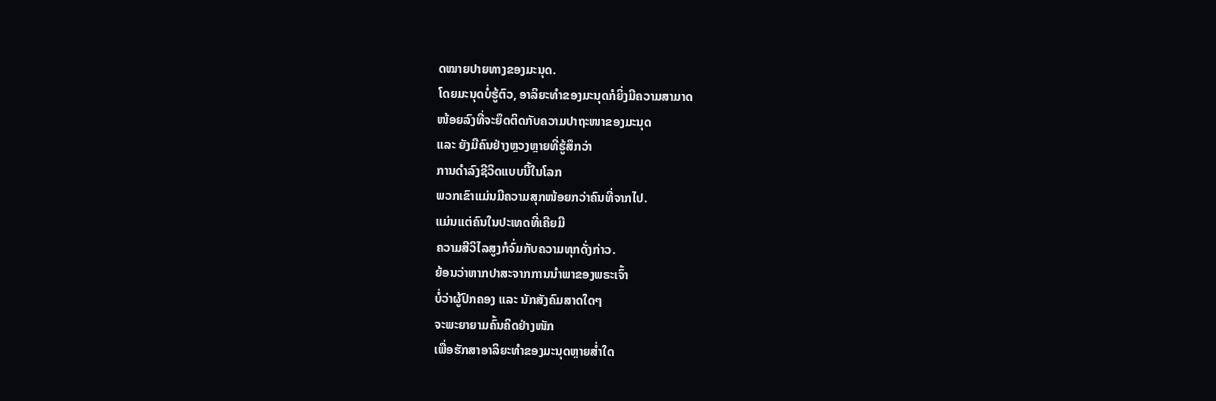ດໝາຍປາຍທາງຂອງມະນຸດ.
ໂດຍມະນຸດບໍ່ຮູ້ຕົວ, ອາລິຍະທຳຂອງມະນຸດກໍຍິ່ງມີຄວາມສາມາດ
ໜ້ອຍລົງທີ່ຈະຍຶດຕິດກັບຄວາມປາຖະໜາຂອງມະນຸດ
ແລະ ຍັງມີຄົນຢ່າງຫຼວງຫຼາຍທີ່ຮູ້ສຶກວ່າ
ການດຳລົງຊີວິດແບບນີ້ໃນໂລກ
ພວກເຂົາແມ່ນມີຄວາມສຸກໜ້ອຍກວ່າຄົນທີ່ຈາກໄປ.
ແມ່ນແຕ່ຄົນໃນປະເທດທີ່ເຄີຍມີ
ຄວາມສີວິໄລສູງກໍຈົ່ມກັບຄວາມທຸກດັ່ງກ່າວ.
ຍ້ອນວ່າຫາກປາສະຈາກການນໍາພາຂອງພຣະເຈົ້າ
ບໍ່ວ່າຜູ້ປົກຄອງ ແລະ ນັກສັງຄົມສາດໃດໆ
ຈະພະຍາຍາມຄົ້ນຄິດຢ່າງໜັກ
ເພື່ອຮັກສາອາລິຍະທຳຂອງມະນຸດຫຼາຍສໍ່າໃດ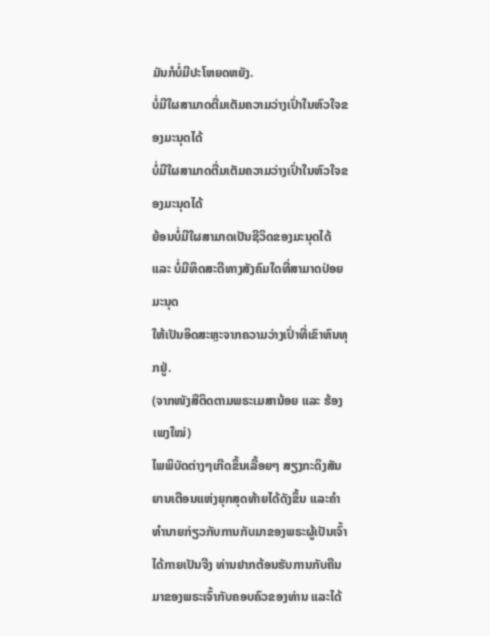ມັນກໍບໍ່ມີປະໂຫຍດຫຍັງ.
ບໍ່ມີໃຜສາມາດຕື່ມເຕັມຄວາມວ່າງເປົ່າໃນຫົວໃຈຂອງມະນຸດໄດ້
ບໍ່ມີໃຜສາມາດຕື່ມເຕັມຄວາມວ່າງເປົ່າໃນຫົວໃຈຂອງມະນຸດໄດ້
ຍ້ອນບໍ່ມີໃຜສາມາດເປັນຊີວິດຂອງມະນຸດໄດ້
ແລະ ບໍ່ມີທິດສະດີທາງສັງຄົມໃດທີ່ສາມາດປ່ອຍມະນຸດ
ໃຫ້ເປັນອິດສະຫຼະຈາກຄວາມວ່າງເປົ່າທີ່ເຂົາທົນທຸກຢູ່.
(ຈາກໜັງສືຕິດຕາມພຣະເມສານ້ອຍ ແລະ ຮ້ອງເພງໃໝ່)
ໄພພິບັດຕ່າງໆເກີດຂຶ້ນເລື້ອຍໆ ສຽງກະດິງສັນຍານເຕືອນແຫ່ງຍຸກສຸດທ້າຍໄດ້ດັງຂຶ້ນ ແລະຄໍາທໍານາຍກ່ຽວກັບການກັບມາຂອງພຣະຜູ້ເປັນເຈົ້າໄດ້ກາຍເປັນຈີງ ທ່ານຢາກຕ້ອນຮັບການກັບຄືນມາຂອງພຣະເຈົ້າກັບຄອບຄົວຂອງທ່ານ ແລະໄດ້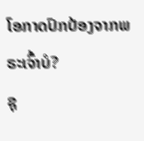ໂອກາດປົກປ້ອງຈາກພຣະເຈົ້າບໍ?
ຊຸ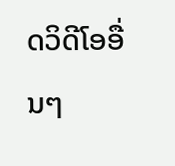ດວິດີໂອອື່ນໆ